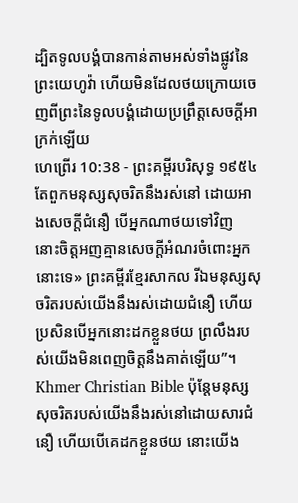ដ្បិតទូលបង្គំបានកាន់តាមអស់ទាំងផ្លូវនៃព្រះយេហូវ៉ា ហើយមិនដែលថយក្រោយចេញពីព្រះនៃទូលបង្គំដោយប្រព្រឹត្តសេចក្ដីអាក្រក់ឡើយ
ហេព្រើរ 10:38 - ព្រះគម្ពីរបរិសុទ្ធ ១៩៥៤ តែពួកមនុស្សសុចរិតនឹងរស់នៅ ដោយអាងសេចក្ដីជំនឿ បើអ្នកណាថយទៅវិញ នោះចិត្តអញគ្មានសេចក្ដីអំណរចំពោះអ្នកនោះទេ» ព្រះគម្ពីរខ្មែរសាកល រីឯមនុស្សសុចរិតរបស់យើងនឹងរស់ដោយជំនឿ ហើយប្រសិនបើអ្នកនោះដកខ្លួនថយ ព្រលឹងរបស់យើងមិនពេញចិត្តនឹងគាត់ឡើយ”។ Khmer Christian Bible ប៉ុន្ដែមនុស្សសុចរិតរបស់យើងនឹងរស់នៅដោយសារជំនឿ ហើយបើគេដកខ្លួនថយ នោះយើង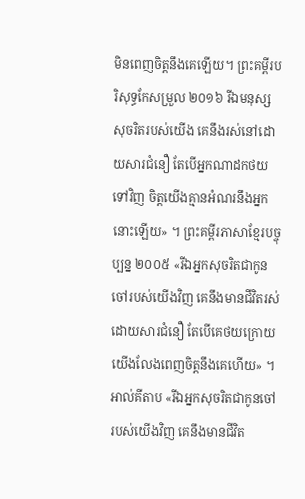មិនពេញចិត្ដនឹងគេឡើយ។ ព្រះគម្ពីរបរិសុទ្ធកែសម្រួល ២០១៦ រីឯមនុស្សសុចរិតរបស់យើង គេនឹងរស់នៅដោយសារជំនឿ តែបើអ្នកណាដកថយទៅវិញ ចិត្តយើងគ្មានអំណរនឹងអ្នកនោះឡើយ» ។ ព្រះគម្ពីរភាសាខ្មែរបច្ចុប្បន្ន ២០០៥ «រីឯអ្នកសុចរិតជាកូនចៅរបស់យើងវិញ គេនឹងមានជីវិតរស់ដោយសារជំនឿ តែបើគេថយក្រោយ យើងលែងពេញចិត្តនឹងគេហើយ» ។ អាល់គីតាប «រីឯអ្នកសុចរិតជាកូនចៅរបស់យើងវិញ គេនឹងមានជីវិត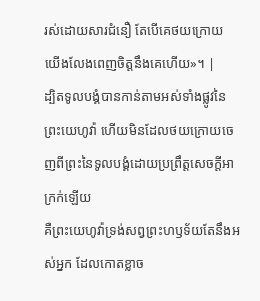រស់ដោយសារជំនឿ តែបើគេថយក្រោយ យើងលែងពេញចិត្ដនឹងគេហើយ»។ |
ដ្បិតទូលបង្គំបានកាន់តាមអស់ទាំងផ្លូវនៃព្រះយេហូវ៉ា ហើយមិនដែលថយក្រោយចេញពីព្រះនៃទូលបង្គំដោយប្រព្រឹត្តសេចក្ដីអាក្រក់ឡើយ
គឺព្រះយេហូវ៉ាទ្រង់សព្វព្រះហឫទ័យតែនឹងអស់អ្នក ដែលកោតខ្លាច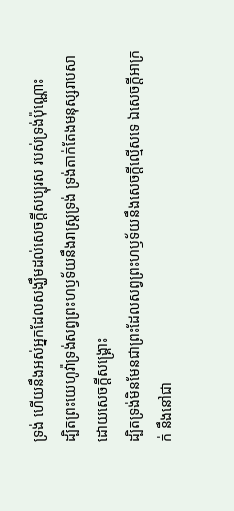ទ្រង់ ហើយនឹងអស់អ្នកដែលសង្ឃឹមដល់សេចក្ដីសប្បុរស របស់ទ្រង់ប៉ុណ្ណោះ
ដ្បិតព្រះយេហូវ៉ាទ្រង់សព្វព្រះហឫទ័យនឹងរាស្ត្រទ្រង់ ទ្រង់តាក់តែងមនុស្សរាបសា ដោយសេចក្ដីសង្គ្រោះ
ដ្បិតទ្រង់មិនមែនជាព្រះដែលសព្វព្រះហឫទ័យនឹងសេចក្ដីល្មើសទេ ឯសេចក្ដីអាក្រក់ នឹងនៅជា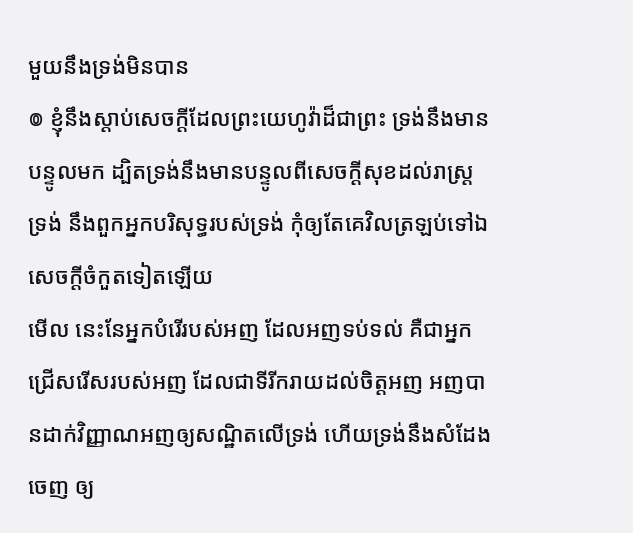មួយនឹងទ្រង់មិនបាន
៙ ខ្ញុំនឹងស្តាប់សេចក្ដីដែលព្រះយេហូវ៉ាដ៏ជាព្រះ ទ្រង់នឹងមានបន្ទូលមក ដ្បិតទ្រង់នឹងមានបន្ទូលពីសេចក្ដីសុខដល់រាស្ត្រទ្រង់ នឹងពួកអ្នកបរិសុទ្ធរបស់ទ្រង់ កុំឲ្យតែគេវិលត្រឡប់ទៅឯសេចក្ដីចំកួតទៀតឡើយ
មើល នេះនែអ្នកបំរើរបស់អញ ដែលអញទប់ទល់ គឺជាអ្នកជ្រើសរើសរបស់អញ ដែលជាទីរីករាយដល់ចិត្តអញ អញបានដាក់វិញ្ញាណអញឲ្យសណ្ឋិតលើទ្រង់ ហើយទ្រង់នឹងសំដែងចេញ ឲ្យ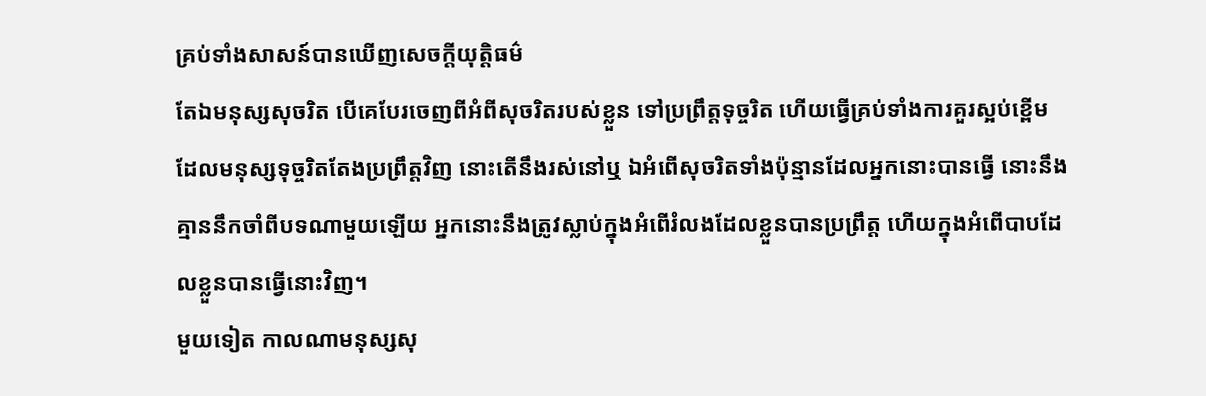គ្រប់ទាំងសាសន៍បានឃើញសេចក្ដីយុត្តិធម៌
តែឯមនុស្សសុចរិត បើគេបែរចេញពីអំពីសុចរិតរបស់ខ្លួន ទៅប្រព្រឹត្តទុច្ចរិត ហើយធ្វើគ្រប់ទាំងការគួរស្អប់ខ្ពើម ដែលមនុស្សទុច្ចរិតតែងប្រព្រឹត្តវិញ នោះតើនឹងរស់នៅឬ ឯអំពើសុចរិតទាំងប៉ុន្មានដែលអ្នកនោះបានធ្វើ នោះនឹងគ្មាននឹកចាំពីបទណាមួយឡើយ អ្នកនោះនឹងត្រូវស្លាប់ក្នុងអំពើរំលងដែលខ្លួនបានប្រព្រឹត្ត ហើយក្នុងអំពើបាបដែលខ្លួនបានធ្វើនោះវិញ។
មួយទៀត កាលណាមនុស្សសុ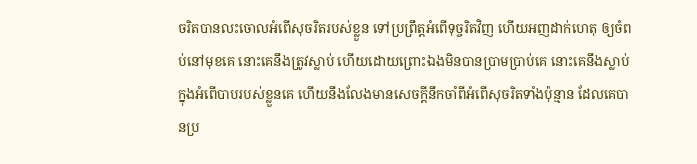ចរិតបានលះចោលអំពើសុចរិតរបស់ខ្លួន ទៅប្រព្រឹត្តអំពើទុច្ចរិតវិញ ហើយអញដាក់ហេតុ ឲ្យចំពប់នៅមុខគេ នោះគេនឹងត្រូវស្លាប់ ហើយដោយព្រោះឯងមិនបានប្រាមប្រាប់គេ នោះគេនឹងស្លាប់ក្នុងអំពើបាបរបស់ខ្លួនគេ ហើយនឹងលែងមានសេចក្ដីនឹកចាំពីអំពើសុចរិតទាំងប៉ុន្មាន ដែលគេបានប្រ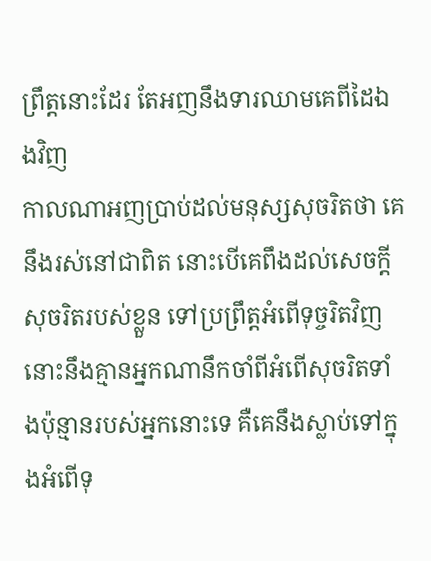ព្រឹត្តនោះដែរ តែអញនឹងទារឈាមគេពីដៃឯងវិញ
កាលណាអញប្រាប់ដល់មនុស្សសុចរិតថា គេនឹងរស់នៅជាពិត នោះបើគេពឹងដល់សេចក្ដីសុចរិតរបស់ខ្លួន ទៅប្រព្រឹត្តអំពើទុច្ចរិតវិញ នោះនឹងគ្មានអ្នកណានឹកចាំពីអំពើសុចរិតទាំងប៉ុន្មានរបស់អ្នកនោះទេ គឺគេនឹងស្លាប់ទៅក្នុងអំពើទុ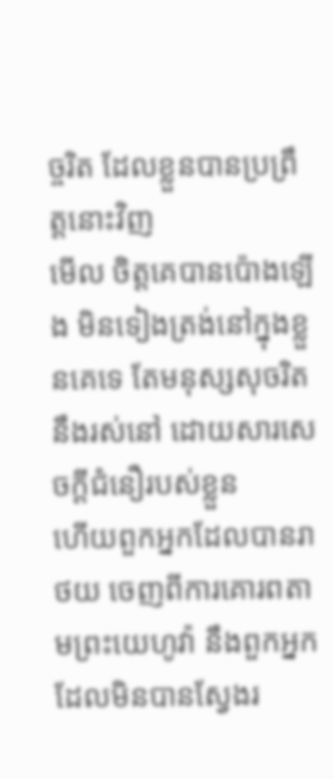ច្ចរិត ដែលខ្លួនបានប្រព្រឹត្តនោះវិញ
មើល ចិត្តគេបានប៉ោងឡើង មិនទៀងត្រង់នៅក្នុងខ្លួនគេទេ តែមនុស្សសុចរិតនឹងរស់នៅ ដោយសារសេចក្ដីជំនឿរបស់ខ្លួន
ហើយពួកអ្នកដែលបានរាថយ ចេញពីការគោរពតាមព្រះយេហូវ៉ា នឹងពួកអ្នកដែលមិនបានស្វែងរ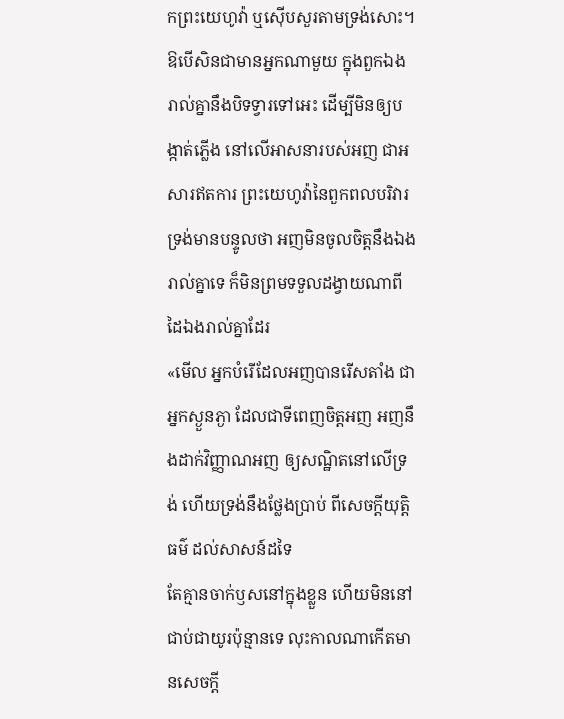កព្រះយេហូវ៉ា ឬស៊ើបសួរតាមទ្រង់សោះ។
ឱបើសិនជាមានអ្នកណាមួយ ក្នុងពួកឯងរាល់គ្នានឹងបិទទ្វារទៅអេះ ដើម្បីមិនឲ្យបង្កាត់ភ្លើង នៅលើអាសនារបស់អញ ជាអសារឥតការ ព្រះយេហូវ៉ានៃពួកពលបរិវារ ទ្រង់មានបន្ទូលថា អញមិនចូលចិត្តនឹងឯងរាល់គ្នាទេ ក៏មិនព្រមទទួលដង្វាយណាពីដៃឯងរាល់គ្នាដែរ
«មើល អ្នកបំរើដែលអញបានរើសតាំង ជាអ្នកស្ងួនភ្ងា ដែលជាទីពេញចិត្តអញ អញនឹងដាក់វិញ្ញាណអញ ឲ្យសណ្ឋិតនៅលើទ្រង់ ហើយទ្រង់នឹងថ្លែងប្រាប់ ពីសេចក្ដីយុត្តិធម៌ ដល់សាសន៍ដទៃ
តែគ្មានចាក់ឫសនៅក្នុងខ្លួន ហើយមិននៅជាប់ជាយូរប៉ុន្មានទេ លុះកាលណាកើតមានសេចក្ដី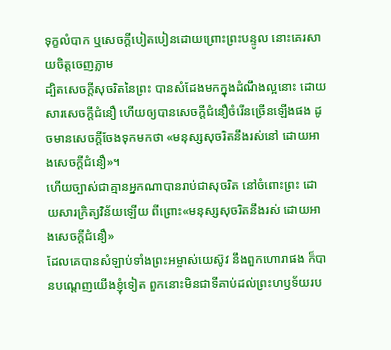ទុក្ខលំបាក ឬសេចក្ដីបៀតបៀនដោយព្រោះព្រះបន្ទូល នោះគេរសាយចិត្តចេញភ្លាម
ដ្បិតសេចក្ដីសុចរិតនៃព្រះ បានសំដែងមកក្នុងដំណឹងល្អនោះ ដោយសារសេចក្ដីជំនឿ ហើយឲ្យបានសេចក្ដីជំនឿចំរើនច្រើនឡើងផង ដូចមានសេចក្ដីចែងទុកមកថា «មនុស្សសុចរិតនឹងរស់នៅ ដោយអាងសេចក្ដីជំនឿ»។
ហើយច្បាស់ជាគ្មានអ្នកណាបានរាប់ជាសុចរិត នៅចំពោះព្រះ ដោយសារក្រិត្យវិន័យឡើយ ពីព្រោះ«មនុស្សសុចរិតនឹងរស់ ដោយអាងសេចក្ដីជំនឿ»
ដែលគេបានសំឡាប់ទាំងព្រះអម្ចាស់យេស៊ូវ នឹងពួកហោរាផង ក៏បានបណ្តេញយើងខ្ញុំទៀត ពួកនោះមិនជាទីគាប់ដល់ព្រះហឫទ័យរប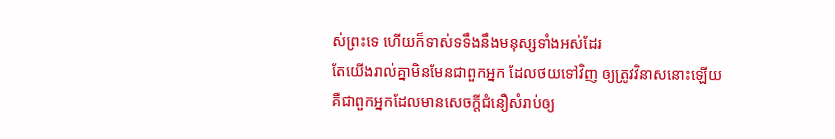ស់ព្រះទេ ហើយក៏ទាស់ទទឹងនឹងមនុស្សទាំងអស់ដែរ
តែយើងរាល់គ្នាមិនមែនជាពួកអ្នក ដែលថយទៅវិញ ឲ្យត្រូវវិនាសនោះឡើយ គឺជាពួកអ្នកដែលមានសេចក្ដីជំនឿសំរាប់ឲ្យ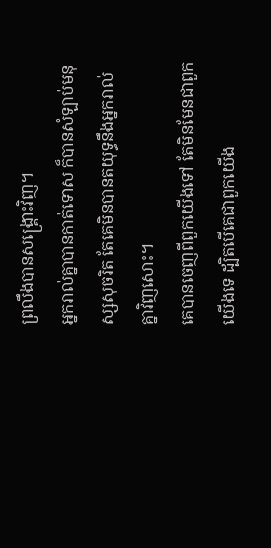ព្រលឹងបានសង្គ្រោះវិញ។
អ្នករាល់គ្នាបានកាត់ទោស ក៏បានសំឡាប់មនុស្សសុចរិត តែគេមិនបានតយុទ្ធនឹងអ្នករាល់គ្នាវិញសោះ។
គេបានចេញពីពួកយើងទៅ តែមិនមែនជាពួកយើងទេ ដ្បិតបើគេជាពួកយើង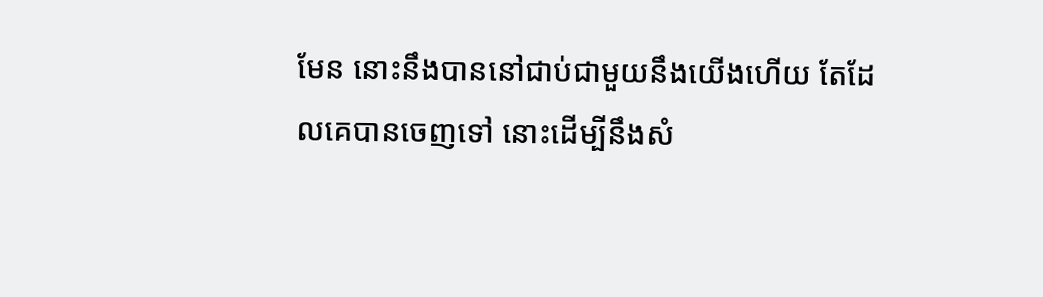មែន នោះនឹងបាននៅជាប់ជាមួយនឹងយើងហើយ តែដែលគេបានចេញទៅ នោះដើម្បីនឹងសំ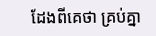ដែងពីគេថា គ្រប់គ្នា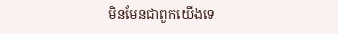មិនមែនជាពួកយើងទេ